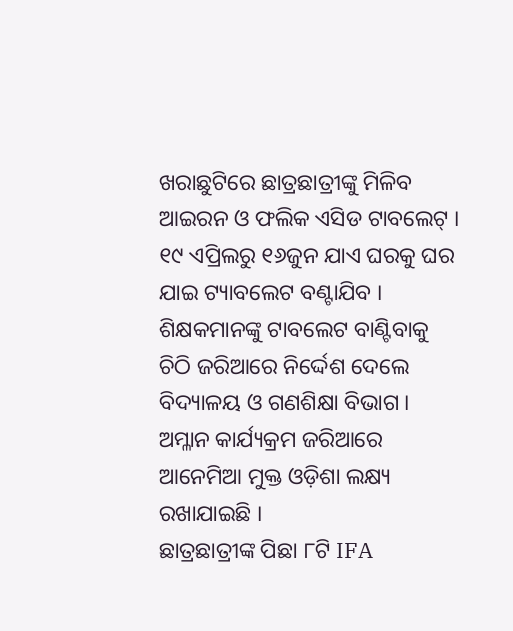ଖରାଛୁଟିରେ ଛାତ୍ରଛାତ୍ରୀଙ୍କୁ ମିଳିବ ଆଇରନ ଓ ଫଲିକ ଏସିଡ ଟାବଲେଟ୍ । ୧୯ ଏପ୍ରିଲରୁ ୧୬ଜୁନ ଯାଏ ଘରକୁ ଘର ଯାଇ ଟ୍ୟାବଲେଟ ବଣ୍ଟାଯିବ । ଶିକ୍ଷକମାନଙ୍କୁ ଟାବଲେଟ ବାଣ୍ଟିବାକୁ ଚିଠି ଜରିଆରେ ନିର୍ଦ୍ଦେଶ ଦେଲେ ବିଦ୍ୟାଳୟ ଓ ଗଣଶିକ୍ଷା ବିଭାଗ । ଅମ୍ଳାନ କାର୍ଯ୍ୟକ୍ରମ ଜରିଆରେ ଆନେମିଆ ମୁକ୍ତ ଓଡ଼ିଶା ଲକ୍ଷ୍ୟ ରଖାଯାଇଛି ।
ଛାତ୍ରଛାତ୍ରୀଙ୍କ ପିଛା ୮ଟି IFA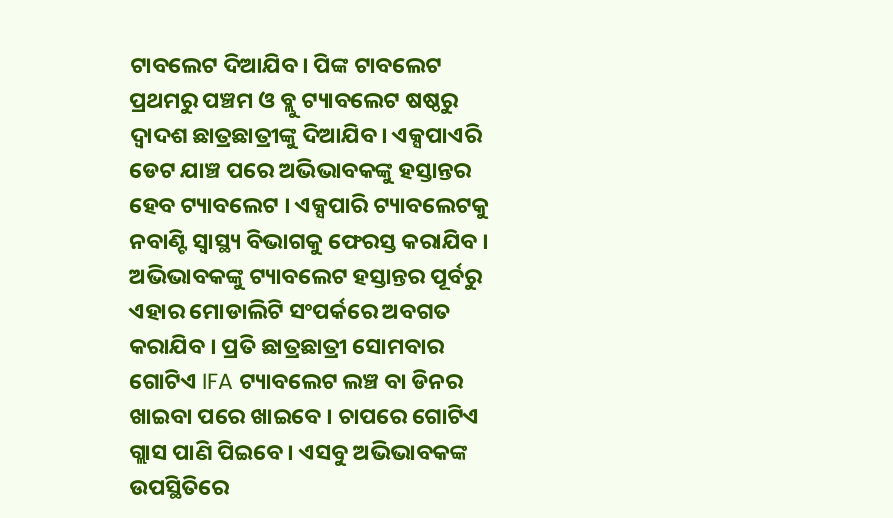ଟାବଲେଟ ଦିଆଯିବ। ପିଙ୍କ ଟାବଲେଟ ପ୍ରଥମରୁ ପଞ୍ଚମ ଓ ବ୍ଲୁ ଟ୍ୟାବଲେଟ ଷଷ୍ଠରୁ ଦ୍ୱାଦଶ ଛାତ୍ରଛାତ୍ରୀଙ୍କୁ ଦିଆଯିବ। ଏକ୍ସପାଏରି ଡେଟ ଯାଞ୍ଚ ପରେ ଅଭିଭାବକଙ୍କୁ ହସ୍ତାନ୍ତର ହେବ ଟ୍ୟାବଲେଟ । ଏକ୍ସପାରି ଟ୍ୟାବଲେଟକୁ ନବାଣ୍ଟି ସ୍ୱାସ୍ଥ୍ୟ ବିଭାଗକୁ ଫେରସ୍ତ କରାଯିବ । ଅଭିଭାବକଙ୍କୁ ଟ୍ୟାବଲେଟ ହସ୍ତାନ୍ତର ପୂର୍ବରୁ ଏହାର ମୋଡାଲିଟି ସଂପର୍କରେ ଅବଗତ କରାଯିବ । ପ୍ରତି ଛାତ୍ରଛାତ୍ରୀ ସୋମବାର ଗୋଟିଏ IFA ଟ୍ୟାବଲେଟ ଲଞ୍ଚ ବା ଡିନର ଖାଇବା ପରେ ଖାଇବେ । ଚାପରେ ଗୋଟିଏ ଗ୍ଲାସ ପାଣି ପିଇବେ । ଏସବୁ ଅଭିଭାବକଙ୍କ ଉପସ୍ଥିତିରେ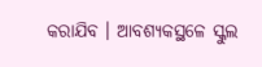କରାଯିବ । ଆବଶ୍ୟକସ୍ଥଳେ ସ୍କୁଲ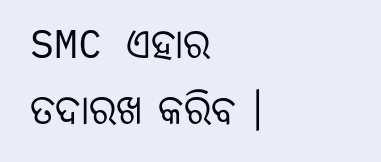SMC ଏହାର ତଦାରଖ କରିବ ।